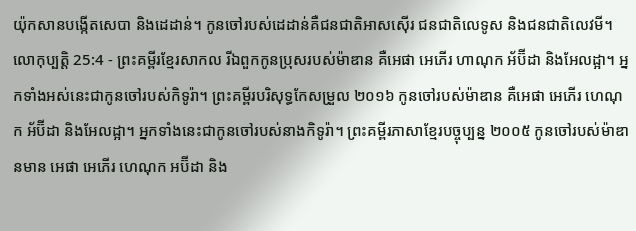យ៉ុកសានបង្កើតសេបា និងដេដាន់។ កូនចៅរបស់ដេដាន់គឺជនជាតិអាសស៊ើរ ជនជាតិលេទូស និងជនជាតិលេវមី។
លោកុប្បត្តិ 25:4 - ព្រះគម្ពីរខ្មែរសាកល រីឯពួកកូនប្រុសរបស់ម៉ាឌាន គឺអេផា អេភើរ ហាណុក អ័ប៊ីដា និងអែលដ្អា។ អ្នកទាំងអស់នេះជាកូនចៅរបស់កិទូរ៉ា។ ព្រះគម្ពីរបរិសុទ្ធកែសម្រួល ២០១៦ កូនចៅរបស់ម៉ាឌាន គឺអេផា អេភើរ ហេណុក អ័ប៊ីដា និងអែលដ្អា។ អ្នកទាំងនេះជាកូនចៅរបស់នាងកិទូរ៉ា។ ព្រះគម្ពីរភាសាខ្មែរបច្ចុប្បន្ន ២០០៥ កូនចៅរបស់ម៉ាឌានមាន អេផា អេភើរ ហេណុក អប៊ីដា និង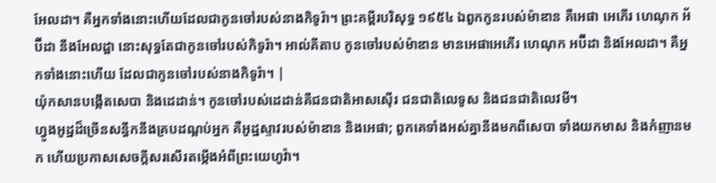អែលដា។ គឺអ្នកទាំងនោះហើយដែលជាកូនចៅរបស់នាងកិទូរ៉ា។ ព្រះគម្ពីរបរិសុទ្ធ ១៩៥៤ ឯពួកកូនរបស់ម៉ាឌាន គឺអេផា អេភើរ ហេណុក អ័ប៊ីដា នឹងអែលដ្អា នោះសុទ្ធតែជាកូនចៅរបស់កិទូរ៉ា។ អាល់គីតាប កូនចៅរបស់ម៉ាឌាន មានអេផាអេភើរ ហេណុក អប៊ីដា និងអែលដា។ គឺអ្នកទាំងនោះហើយ ដែលជាកូនចៅរបស់នាងកិទូរ៉ា។ |
យ៉ុកសានបង្កើតសេបា និងដេដាន់។ កូនចៅរបស់ដេដាន់គឺជនជាតិអាសស៊ើរ ជនជាតិលេទូស និងជនជាតិលេវមី។
ហ្វូងអូដ្ឋដ៏ច្រើនសន្ធឹកនឹងគ្របដណ្ដប់អ្នក គឺអូដ្ឋស្ទាវរបស់ម៉ាឌាន និងអេផា; ពួកគេទាំងអស់គ្នានឹងមកពីសេបា ទាំងយកមាស និងកំញានមក ហើយប្រកាសសេចក្ដីសរសើរតម្កើងអំពីព្រះយេហូវ៉ា។